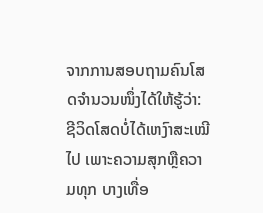ຈາກການສອບຖາມຄົນໂສດຈຳນວນໜຶ່ງໄດ້ໃຫ້ຮູ້ວ່າ: ຊີວິດໂສດບໍ່ໄດ້ເຫງົາສະເໝີໄປ ເພາະຄວາມສຸກຫຼືຄວາມທຸກ ບາງເທື່ອ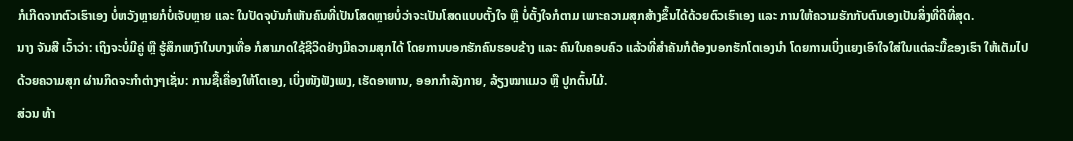ກໍເກີດຈາກຕົວເຮົາເອງ ບໍ່ຫວັງຫຼາຍກໍບໍ່ເຈັບຫຼາຍ ແລະ ໃນປັດຈຸບັນກໍເຫັນຄົນທີ່ເປັນໂສດຫຼາຍບໍ່ວ່າຈະເປັນໂສດແບບຕັ້ງໃຈ ຫຼື ບໍ່ຕັ້ງໃຈກໍຕາມ ເພາະຄວາມສຸກສ້າງຂຶ້ນໄດ້ດ້ວຍຕົວເຮົາເອງ ແລະ ການໃຫ້ຄວາມຮັກກັບຕົນເອງເປັນສິ່ງທີ່ດີທີ່ສຸດ.
ນາງ ຈັນສີ ເວົ້າວ່າ: ເຖິງຈະບໍ່ມີຄູ່ ຫຼື ຮູ້ສຶກເຫງົາໃນບາງເທື່ອ ກໍສາມາດໃຊ້ຊີວິດຢ່າງມີຄວາມສຸກໄດ້ ໂດຍການບອກຮັກຄົນຮອບຂ້າງ ແລະ ຄົນໃນຄອບຄົວ ແລ້ວທີ່ສຳຄັນກໍຕ້ອງບອກຮັກໂຕເອງນຳ ໂດຍການເບິ່ງແຍງເອົາໃຈໃສ່ໃນແຕ່ລະມື້ຂອງເຮົາ ໃຫ້ເຕັມໄປດ້ວຍຄວາມສຸກ ຜ່ານກິດຈະກຳຕ່າງໆເຊັ່ນ: ການຊື້ເຄື່ອງໃຫ້ໂຕເອງ, ເບິ່ງໜັງຟັງເພງ, ເຮັດອາຫານ, ອອກກຳລັງກາຍ, ລ້ຽງໝາແມວ ຫຼື ປູກຕົ້ນໄມ້.
ສ່ວນ ທ້າ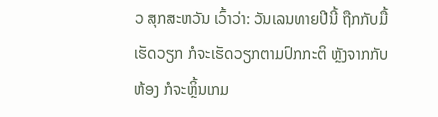ວ ສຸກສະຫວັນ ເວົ້າວ່າ: ວັນເລນທາຍປີນີ້ ຖືກກັບມື້ເຮັດວຽກ ກໍຈະເຮັດວຽກຕາມປົກກະຕິ ຫຼັງຈາກກັບຫ້ອງ ກໍຈະຫຼິ້ນເກມ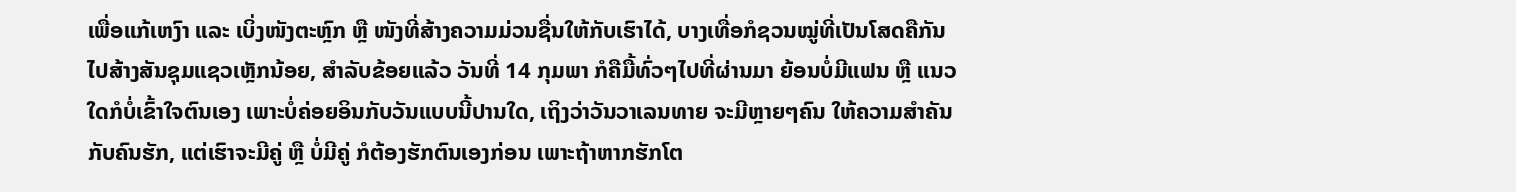ເພື່ອແກ້ເຫງົາ ແລະ ເບິ່ງໜັງຕະຫຼົກ ຫຼື ໜັງທີ່ສ້າງຄວາມມ່ວນຊື່ນໃຫ້ກັບເຮົາໄດ້, ບາງເທື່ອກໍຊວນໝູ່ທີ່ເປັນໂສດຄືກັນ ໄປສ້າງສັນຊຸມແຊວເຫຼັກນ້ອຍ, ສຳລັບຂ້ອຍແລ້ວ ວັນທີ່ 14 ກຸມພາ ກໍຄືມື້ທົ່ວໆໄປທີ່ຜ່ານມາ ຍ້ອນບໍ່ມີແຟນ ຫຼື ແນວໃດກໍບໍ່ເຂົ້າໃຈຕົນເອງ ເພາະບໍ່ຄ່ອຍອິນກັບວັນແບບນີ້ປານໃດ, ເຖິງວ່າວັນວາເລນທາຍ ຈະມີຫຼາຍໆຄົນ ໃຫ້ຄວາມສຳຄັນກັບຄົນຮັກ, ແຕ່ເຮົາຈະມີຄູ່ ຫຼື ບໍ່ມີຄູ່ ກໍຕ້ອງຮັກຕົນເອງກ່ອນ ເພາະຖ້າຫາກຮັກໂຕ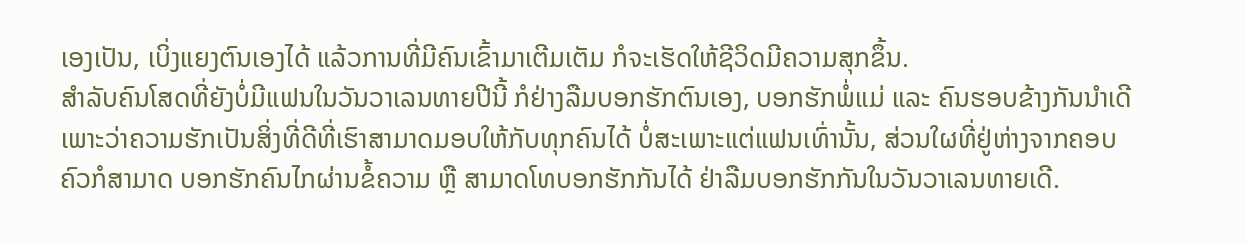ເອງເປັນ, ເບິ່ງແຍງຕົນເອງໄດ້ ແລ້ວການທີ່ມີຄົນເຂົ້າມາເຕີມເຕັມ ກໍຈະເຮັດໃຫ້ຊີວິດມີຄວາມສຸກຂຶ້ນ.
ສຳລັບຄົນໂສດທີ່ຍັງບໍ່ມີແຟນໃນວັນວາເລນທາຍປີນີ້ ກໍຢ່າງລືມບອກຮັກຕົນເອງ, ບອກຮັກພໍ່ແມ່ ແລະ ຄົນຮອບຂ້າງກັນນຳເດີ ເພາະວ່າຄວາມຮັກເປັນສິ່ງທີ່ດີທີ່ເຮົາສາມາດມອບໃຫ້ກັບທຸກຄົນໄດ້ ບໍ່ສະເພາະແຕ່ແຟນເທົ່ານັ້ນ, ສ່ວນໃຜທີ່ຢູ່ຫ່າງຈາກຄອບຄົວກໍສາມາດ ບອກຮັກຄົນໄກຜ່ານຂໍ້ຄວາມ ຫຼື ສາມາດໂທບອກຮັກກັນໄດ້ ຢ່າລືມບອກຮັກກັນໃນວັນວາເລນທາຍເດີ.